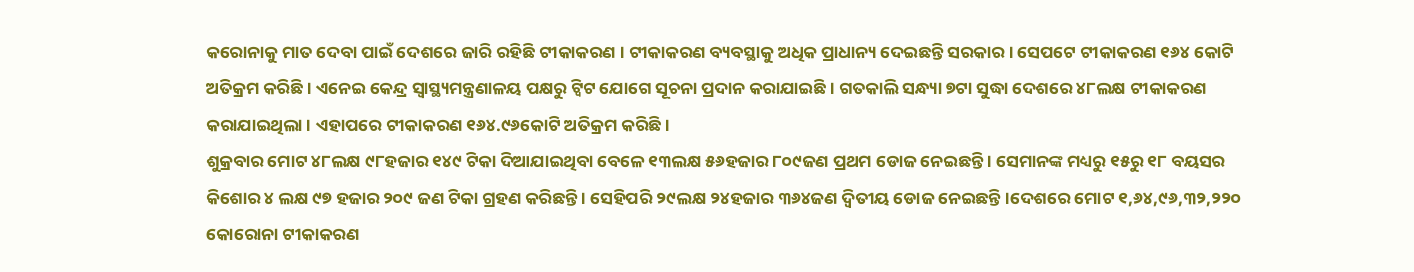କରୋନାକୁ ମାତ ଦେବା ପାଇଁ ଦେଶରେ ଜାରି ରହିଛି ଟୀକାକରଣ । ଟୀକାକରଣ ବ୍ୟବସ୍ଥାକୁ ଅଧିକ ପ୍ରାଧାନ୍ୟ ଦେଇଛନ୍ତି ସରକାର । ସେପଟେ ଟୀକାକରଣ ୧୬୪ କୋଟି ଅତିକ୍ରମ କରିଛି । ଏନେଇ କେନ୍ଦ୍ର ସ୍ବାସ୍ଥ୍ୟମନ୍ତ୍ରଣାଳୟ ପକ୍ଷରୁ ଟ୍ବିଟ ଯୋଗେ ସୂଚନା ପ୍ରଦାନ କରାଯାଇଛି । ଗତକାଲି ସନ୍ଧ୍ୟା ୭ଟା ସୁଦ୍ଧା ଦେଶରେ ୪୮ଲକ୍ଷ ଟୀକାକରଣ କରାଯାଇଥିଲା । ଏହାପରେ ଟୀକାକରଣ ୧୬୪.୯୬କୋଟି ଅତିକ୍ରମ କରିଛି ।
ଶୁକ୍ରବାର ମୋଟ ୪୮ଲକ୍ଷ ୯୮ହଜାର ୧୪୯ ଟିକା ଦିଆଯାଇଥିବା ବେଳେ ୧୩ଲକ୍ଷ ୫୬ହଜାର ୮୦୯ଜଣ ପ୍ରଥମ ଡୋଜ ନେଇଛନ୍ତି । ସେମାନଙ୍କ ମଧ୍ୟରୁ ୧୫ରୁ ୧୮ ବୟସର କିଶୋର ୪ ଲକ୍ଷ ୯୭ ହଜାର ୨୦୯ ଜଣ ଟିକା ଗ୍ରହଣ କରିଛନ୍ତି । ସେହିପରି ୨୯ଲକ୍ଷ ୨୪ହଜାର ୩୬୪ଜଣ ଦ୍ବିତୀୟ ଡୋଜ ନେଇଛନ୍ତି ।ଦେଶରେ ମୋଟ ୧,୬୪,୯୬,୩୨,୨୨୦ କୋରୋନା ଟୀକାକରଣ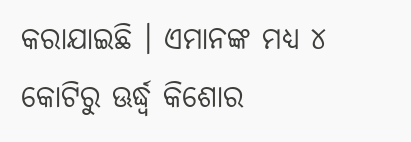କରାଯାଇଛି । ଏମାନଙ୍କ ମଧ୍ୟ ୪ କୋଟିରୁ ଊର୍ଦ୍ଧ୍ବ କିଶୋର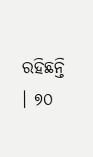ରହିଛନ୍ତି । ୭୦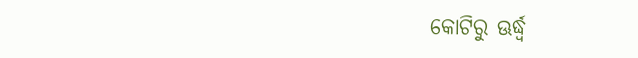କୋଟିରୁ ଊର୍ଦ୍ଧ୍ବ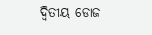ଦ୍ବିତୀୟ ଡୋଜ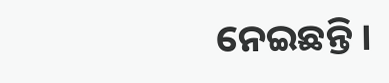ନେଇଛନ୍ତି ।